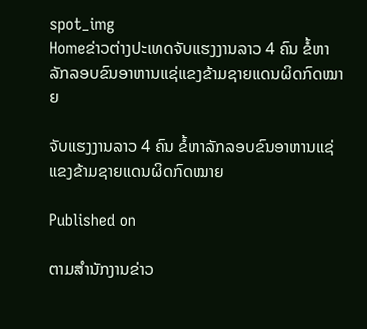spot_img
Homeຂ່າວຕ່າງປະເທດຈັບແຮງງານລາວ 4 ຄົນ ຂໍ້ຫາລັກລອບຂົນອາຫານແຊ່ແຂງຂ້າມຊາຍແດນຜິດກົດໝາຍ

ຈັບແຮງງານລາວ 4 ຄົນ ຂໍ້ຫາລັກລອບຂົນອາຫານແຊ່ແຂງຂ້າມຊາຍແດນຜິດກົດໝາຍ

Published on

ຕາມສຳນັກງານຂ່າວ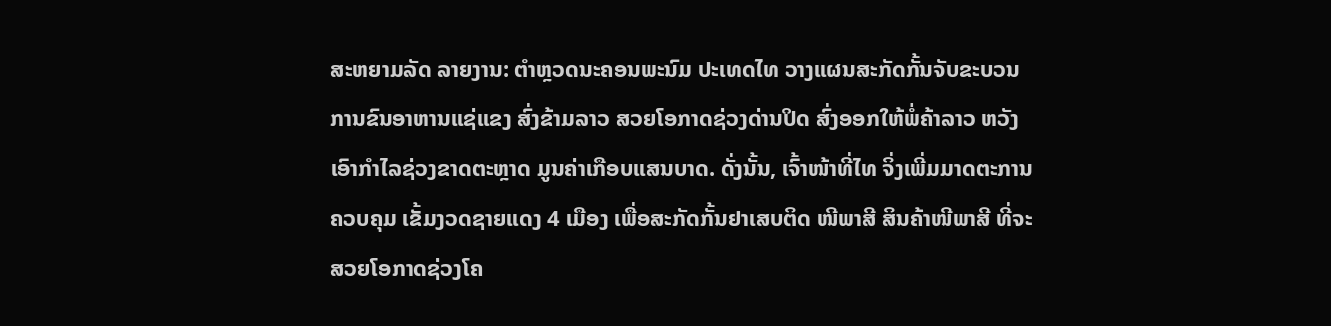ສະຫຍາມລັດ ລາຍງານ: ຕຳຫຼວດນະຄອນພະນົມ ປະເທດໄທ ວາງແຜນສະກັດກັ້ນຈັບຂະບວນການຂົນອາຫານແຊ່ແຂງ ສົ່ງຂ້າມລາວ ສວຍໂອກາດຊ່ວງດ່ານປິດ ສົ່ງອອກໃຫ້ພໍ່ຄ້າລາວ ຫວັງເອົາກຳໄລຊ່ວງຂາດຕະຫຼາດ ມູນຄ່າເກືອບແສນບາດ. ດັ່ງນັ້ນ, ເຈົ້າໜ້າທີ່ໄທ ຈິ່ງເພີ່ມມາດຕະການ ຄວບຄຸມ ເຂັ້ມງວດຊາຍແດງ 4 ເມືອງ ເພື່ອສະກັດກັ້ນຢາເສບຕິດ ໜີພາສີ ສິນຄ້າໜີພາສີ ທີ່ຈະສວຍໂອກາດຊ່ວງໂຄ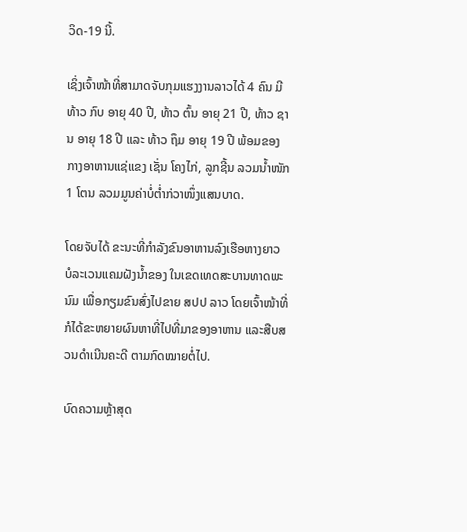ວິດ-19 ນີ້.

ເຊິ່ງເຈົ້າໜ້າທີ່ສາມາດຈັບກຸມແຮງງານລາວໄດ້ 4 ຄົນ ມີ ທ້າວ ກົບ ອາຍຸ 40 ປີ, ທ້າວ ຕົ້ນ ອາຍຸ 21 ປີ, ທ້າວ ຊານ ອາຍຸ 18 ປີ ແລະ ທ້າວ ຖຶມ ອາຍຸ 19 ປີ ພ້ອມຂອງກາງອາຫານແຊ່ແຂງ ເຊັ່ນ ໂຄງໄກ່, ລູກຊີ້ນ ລວມນໍ້າໜັກ 1 ໂຕນ ລວມມູນຄ່າບໍ່ຕໍ່າກ່ວາໜຶ່ງແສນບາດ.

ໂດຍຈັບໄດ້ ຂະນະທີ່ກຳລັງຂົນອາຫານລົງເຮືອຫາງຍາວ ບໍລະເວນແຄມຝັງນໍ້າຂອງ ໃນເຂດເທດສະບານທາດພະນົມ ເພື່ອກຽມຂົນສົ່ງໄປຂາຍ ສປປ ລາວ ໂດຍເຈົ້າໜ້າທີ່ ກໍໄດ້ຂະຫຍາຍຜົນຫາທີ່ໄປທີ່ມາຂອງອາຫານ ແລະສືບສວນດຳເນີນຄະດີ ຕາມກົດໝາຍຕໍ່ໄປ.

ບົດຄວາມຫຼ້າສຸດ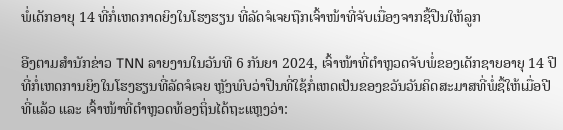ພໍ່ເດັກອາຍຸ 14 ທີ່ກໍ່ເຫດກາດຍິງໃນໂຮງຮຽນ ທີ່ລັດຈໍເຈຍຖືກເຈົ້າໜ້າທີ່ຈັບເນື່ອງຈາກຊື້ປືນໃຫ້ລູກ

ອີງຕາມສຳນັກຂ່າວ TNN ລາຍງານໃນວັນທີ 6 ກັນຍາ 2024, ເຈົ້າໜ້າທີ່ຕຳຫຼວດຈັບພໍ່ຂອງເດັກຊາຍອາຍຸ 14 ປີ ທີ່ກໍ່ເຫດການຍິງໃນໂຮງຮຽນທີ່ລັດຈໍເຈຍ ຫຼັງພົບວ່າປືນທີ່ໃຊ້ກໍ່ເຫດເປັນຂອງຂວັນວັນຄິດສະມາສທີ່ພໍ່ຊື້ໃຫ້ເມື່ອປີທີ່ແລ້ວ ແລະ ເຈົ້າໜ້າທີ່ຕຳຫຼວດທ້ອງຖິ່ນໄດ້ຖະແຫຼງວ່າ: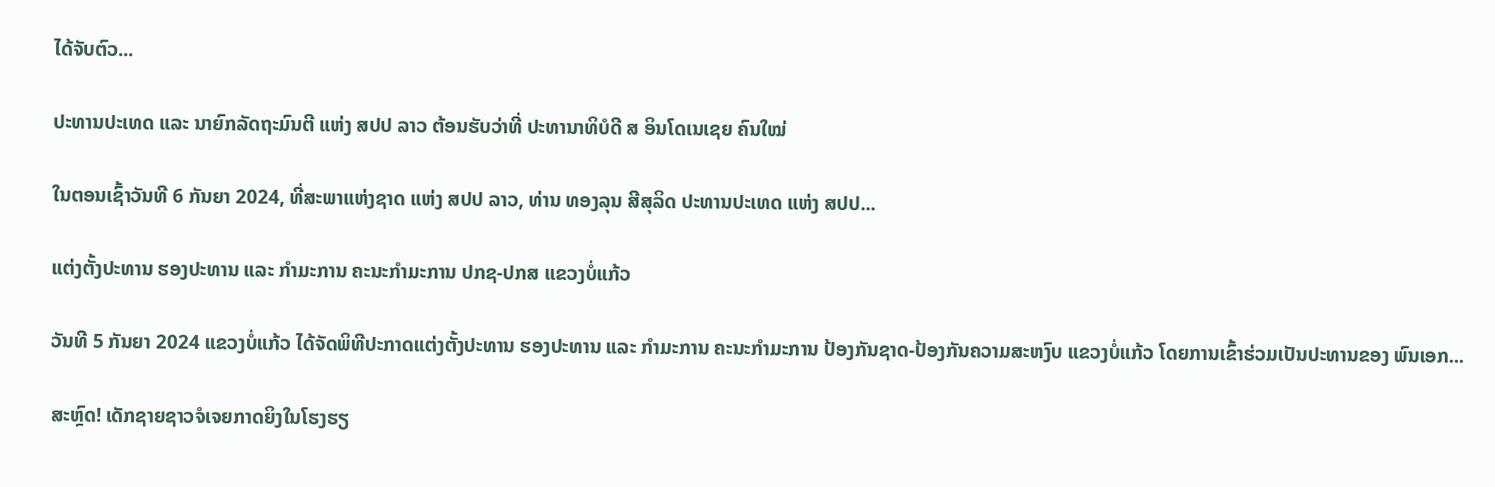ໄດ້ຈັບຕົວ...

ປະທານປະເທດ ແລະ ນາຍົກລັດຖະມົນຕີ ແຫ່ງ ສປປ ລາວ ຕ້ອນຮັບວ່າທີ່ ປະທານາທິບໍດີ ສ ອິນໂດເນເຊຍ ຄົນໃໝ່

ໃນຕອນເຊົ້າວັນທີ 6 ກັນຍາ 2024, ທີ່ສະພາແຫ່ງຊາດ ແຫ່ງ ສປປ ລາວ, ທ່ານ ທອງລຸນ ສີສຸລິດ ປະທານປະເທດ ແຫ່ງ ສປປ...

ແຕ່ງຕັ້ງປະທານ ຮອງປະທານ ແລະ ກຳມະການ ຄະນະກຳມະການ ປກຊ-ປກສ ແຂວງບໍ່ແກ້ວ

ວັນທີ 5 ກັນຍາ 2024 ແຂວງບໍ່ແກ້ວ ໄດ້ຈັດພິທີປະກາດແຕ່ງຕັ້ງປະທານ ຮອງປະທານ ແລະ ກຳມະການ ຄະນະກຳມະການ ປ້ອງກັນຊາດ-ປ້ອງກັນຄວາມສະຫງົບ ແຂວງບໍ່ແກ້ວ ໂດຍການເຂົ້າຮ່ວມເປັນປະທານຂອງ ພົນເອກ...

ສະຫຼົດ! ເດັກຊາຍຊາວຈໍເຈຍກາດຍິງໃນໂຮງຮຽ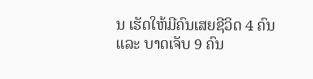ນ ເຮັດໃຫ້ມີຄົນເສຍຊີວິດ 4 ຄົນ ແລະ ບາດເຈັບ 9 ຄົນ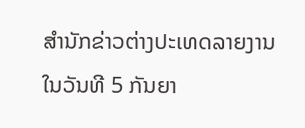ສຳນັກຂ່າວຕ່າງປະເທດລາຍງານໃນວັນທີ 5 ກັນຍາ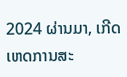2024 ຜ່ານມາ, ເກີດເຫດການສະ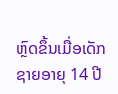ຫຼົດຂຶ້ນເມື່ອເດັກຊາຍອາຍຸ 14 ປີ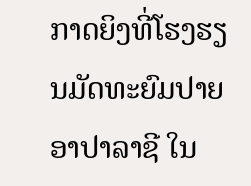ກາດຍິງທີ່ໂຮງຮຽນມັດທະຍົມປາຍ ອາປາລາຊີ ໃນ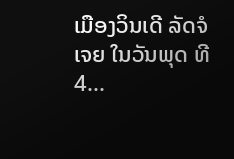ເມືອງວິນເດີ ລັດຈໍເຈຍ ໃນວັນພຸດ ທີ 4...